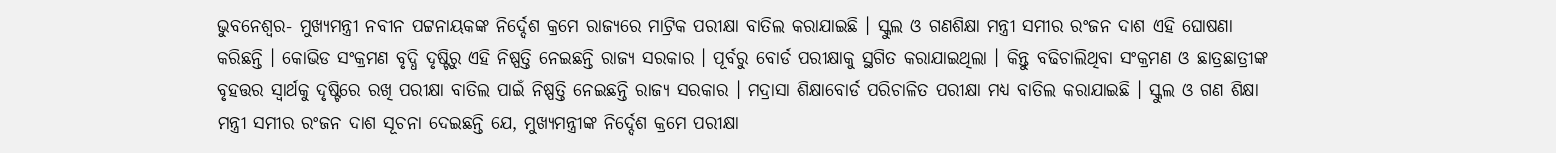ଭୁବନେଶ୍ୱର- ମୁଖ୍ୟମନ୍ତ୍ରୀ ନବୀନ ପଟ୍ଟନାୟକଙ୍କ ନିର୍ଦ୍ଦେଶ କ୍ରମେ ରାଜ୍ୟରେ ମାଟ୍ରିକ ପରୀକ୍ଷା ବାତିଲ କରାଯାଇଛି । ସ୍କୁଲ ଓ ଗଣଶିକ୍ଷା ମନ୍ତ୍ରୀ ସମୀର ରଂଜନ ଦାଶ ଏହି ଘୋଷଣା କରିଛନ୍ତି । କୋଭିଡ ସଂକ୍ରମଣ ବୃଦ୍ଧି ଦୃଷ୍ଟିରୁ ଏହି ନିଷ୍ପତ୍ତି ନେଇଛନ୍ତି ରାଜ୍ୟ ସରକାର । ପୂର୍ବରୁ ବୋର୍ଡ ପରୀକ୍ଷାକୁ ସ୍ଥଗିତ କରାଯାଇଥିଲା । କିନ୍ତୁ ବଢିଚାଲିଥିବା ସଂକ୍ରମଣ ଓ ଛାତ୍ରଛାତ୍ରୀଙ୍କ ବୃହତ୍ତର ସ୍ୱାର୍ଥକୁ ଦୃଷ୍ଟିରେ ରଖି ପରୀକ୍ଷା ବାତିଲ ପାଇଁ ନିଷ୍ପତ୍ତି ନେଇଛନ୍ତି ରାଜ୍ୟ ସରକାର । ମଦ୍ରାସା ଶିକ୍ଷାବୋର୍ଡ ପରିଚାଳିତ ପରୀକ୍ଷା ମଧ୍ୟ ବାତିଲ କରାଯାଇଛି । ସ୍କୁଲ ଓ ଗଣ ଶିକ୍ଷା ମନ୍ତ୍ରୀ ସମୀର ରଂଜନ ଦାଶ ସୂଚନା ଦେଇଛନ୍ତି ଯେ, ମୁଖ୍ୟମନ୍ତ୍ରୀଙ୍କ ନିର୍ଦ୍ଦେଶ କ୍ରମେ ପରୀକ୍ଷା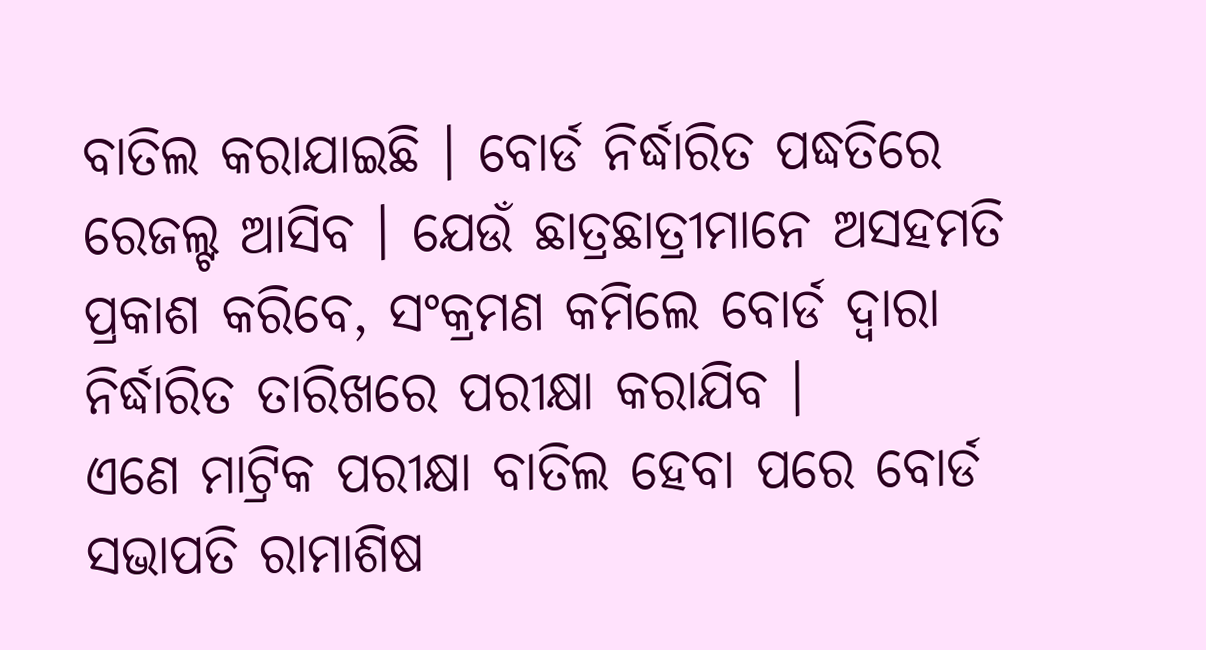ବାତିଲ କରାଯାଇଛି । ବୋର୍ଡ ନିର୍ଦ୍ଧାରିତ ପଦ୍ଧତିରେ ରେଜଲ୍ଟ ଆସିବ । ଯେଉଁ ଛାତ୍ରଛାତ୍ରୀମାନେ ଅସହମତି ପ୍ରକାଶ କରିବେ, ସଂକ୍ରମଣ କମିଲେ ବୋର୍ଡ ଦ୍ୱାରା ନିର୍ଦ୍ଧାରିତ ତାରିଖରେ ପରୀକ୍ଷା କରାଯିବ ।
ଏଣେ ମାଟ୍ରିକ ପରୀକ୍ଷା ବାତିଲ ହେବା ପରେ ବୋର୍ଡ ସଭାପତି ରାମାଶିଷ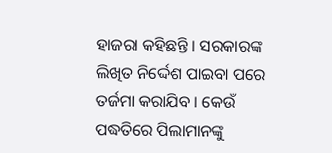ହାଜରା କହିଛନ୍ତି । ସରକାରଙ୍କ ଲିଖିତ ନିର୍ଦ୍ଦେଶ ପାଇବା ପରେ ତର୍ଜମା କରାଯିବ । କେଉଁ ପଦ୍ଧତିରେ ପିଲାମାନଙ୍କୁ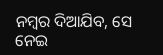ନମ୍ବର ଦିଆଯିବ, ସେ ନେଇ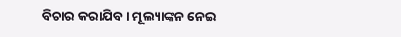ବିଚାର କରାଯିବ । ମୂଲ୍ୟାଙ୍କନ ନେଇ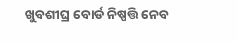ଖୁବଶୀଘ୍ର ବୋର୍ଡ ନିଷ୍ପତ୍ତି ନେବ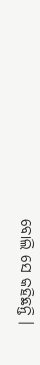ବୋଲି ସେ କହିଛନ୍ତି ।